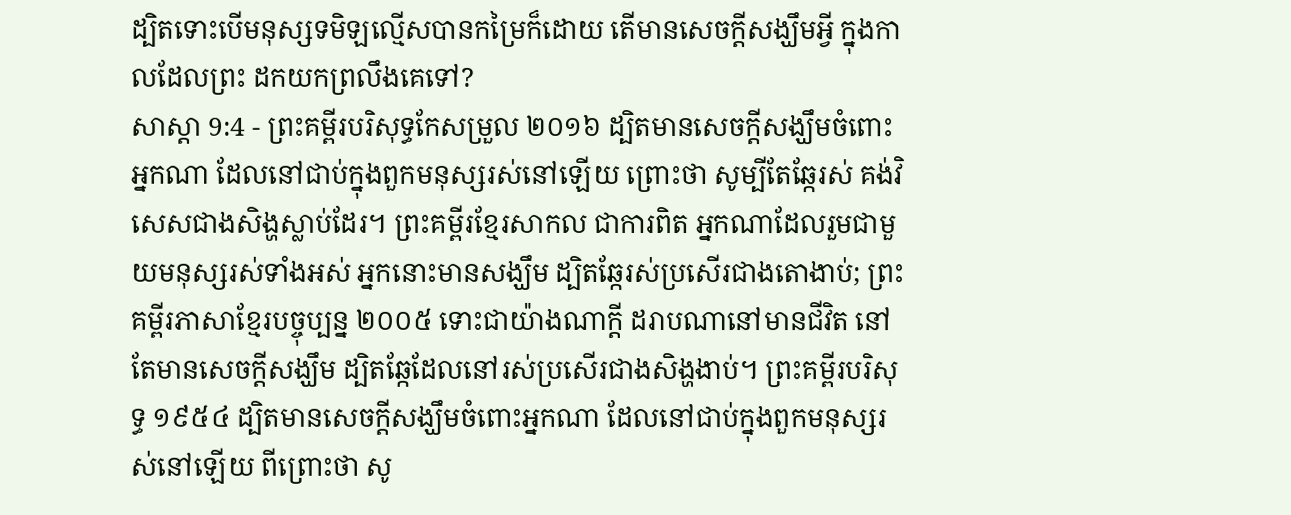ដ្បិតទោះបើមនុស្សទមិឡល្មើសបានកម្រៃក៏ដោយ តើមានសេចក្ដីសង្ឃឹមអ្វី ក្នុងកាលដែលព្រះ ដកយកព្រលឹងគេទៅ?
សាស្តា 9:4 - ព្រះគម្ពីរបរិសុទ្ធកែសម្រួល ២០១៦ ដ្បិតមានសេចក្ដីសង្ឃឹមចំពោះអ្នកណា ដែលនៅជាប់ក្នុងពួកមនុស្សរស់នៅឡើយ ព្រោះថា សូម្បីតែឆ្កែរស់ គង់វិសេសជាងសិង្ហស្លាប់ដែរ។ ព្រះគម្ពីរខ្មែរសាកល ជាការពិត អ្នកណាដែលរួមជាមួយមនុស្សរស់ទាំងអស់ អ្នកនោះមានសង្ឃឹម ដ្បិតឆ្កែរស់ប្រសើរជាងតោងាប់; ព្រះគម្ពីរភាសាខ្មែរបច្ចុប្បន្ន ២០០៥ ទោះជាយ៉ាងណាក្ដី ដរាបណានៅមានជីវិត នៅតែមានសេចក្ដីសង្ឃឹម ដ្បិតឆ្កែដែលនៅរស់ប្រសើរជាងសិង្ហងាប់។ ព្រះគម្ពីរបរិសុទ្ធ ១៩៥៤ ដ្បិតមានសេចក្ដីសង្ឃឹមចំពោះអ្នកណា ដែលនៅជាប់ក្នុងពួកមនុស្សរស់នៅឡើយ ពីព្រោះថា សូ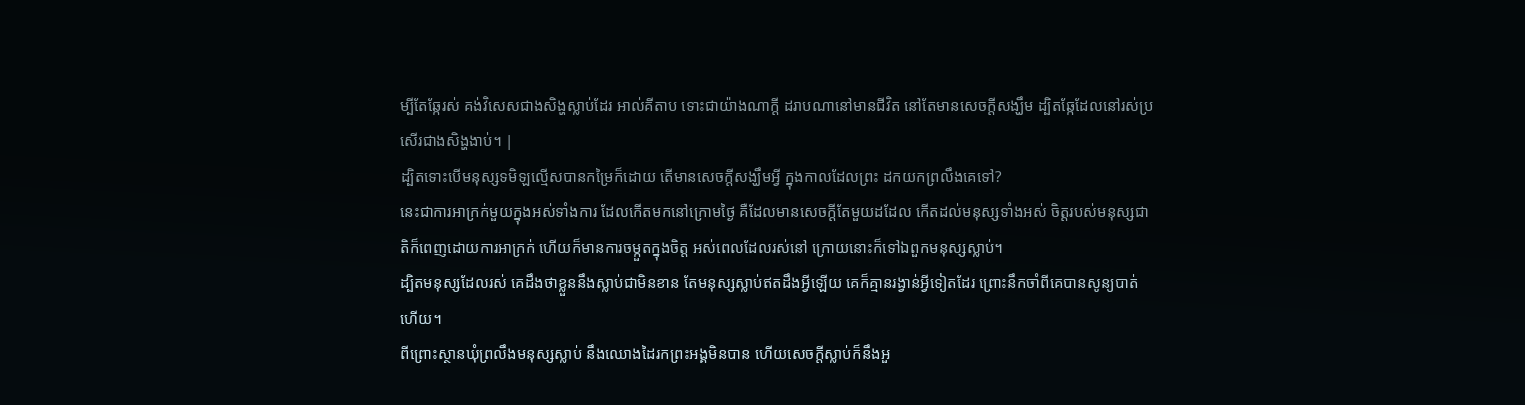ម្បីតែឆ្កែរស់ គង់វិសេសជាងសិង្ហស្លាប់ដែរ អាល់គីតាប ទោះជាយ៉ាងណាក្ដី ដរាបណានៅមានជីវិត នៅតែមានសេចក្ដីសង្ឃឹម ដ្បិតឆ្កែដែលនៅរស់ប្រសើរជាងសិង្ហងាប់។ |
ដ្បិតទោះបើមនុស្សទមិឡល្មើសបានកម្រៃក៏ដោយ តើមានសេចក្ដីសង្ឃឹមអ្វី ក្នុងកាលដែលព្រះ ដកយកព្រលឹងគេទៅ?
នេះជាការអាក្រក់មួយក្នុងអស់ទាំងការ ដែលកើតមកនៅក្រោមថ្ងៃ គឺដែលមានសេចក្ដីតែមួយដដែល កើតដល់មនុស្សទាំងអស់ ចិត្តរបស់មនុស្សជាតិក៏ពេញដោយការអាក្រក់ ហើយក៏មានការចម្កួតក្នុងចិត្ត អស់ពេលដែលរស់នៅ ក្រោយនោះក៏ទៅឯពួកមនុស្សស្លាប់។
ដ្បិតមនុស្សដែលរស់ គេដឹងថាខ្លួននឹងស្លាប់ជាមិនខាន តែមនុស្សស្លាប់ឥតដឹងអ្វីឡើយ គេក៏គ្មានរង្វាន់អ្វីទៀតដែរ ព្រោះនឹកចាំពីគេបានសូន្យបាត់ហើយ។
ពីព្រោះស្ថានឃុំព្រលឹងមនុស្សស្លាប់ នឹងឈោងដៃរកព្រះអង្គមិនបាន ហើយសេចក្ដីស្លាប់ក៏នឹងអួ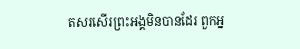តសរសើរព្រះអង្គមិនបានដែរ ពួកអ្ន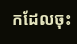កដែលចុះ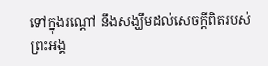ទៅក្នុងរណ្តៅ នឹងសង្ឃឹមដល់សេចក្ដីពិតរបស់ព្រះអង្គ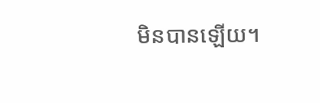មិនបានឡើយ។